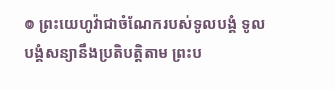៙ ព្រះយេហូវ៉ាជាចំណែករបស់ទូលបង្គំ ទូលបង្គំសន្យានឹងប្រតិបត្តិតាម ព្រះប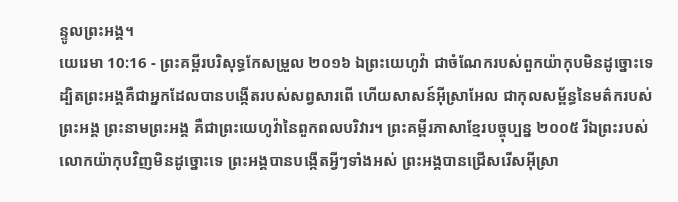ន្ទូលព្រះអង្គ។
យេរេមា 10:16 - ព្រះគម្ពីរបរិសុទ្ធកែសម្រួល ២០១៦ ឯព្រះយេហូវ៉ា ជាចំណែករបស់ពួកយ៉ាកុបមិនដូច្នោះទេ ដ្បិតព្រះអង្គគឺជាអ្នកដែលបានបង្កើតរបស់សព្វសារពើ ហើយសាសន៍អ៊ីស្រាអែល ជាកុលសម្ព័ន្ធនៃមត៌ករបស់ព្រះអង្គ ព្រះនាមព្រះអង្គ គឺជាព្រះយេហូវ៉ានៃពួកពលបរិវារ។ ព្រះគម្ពីរភាសាខ្មែរបច្ចុប្បន្ន ២០០៥ រីឯព្រះរបស់លោកយ៉ាកុបវិញមិនដូច្នោះទេ ព្រះអង្គបានបង្កើតអ្វីៗទាំងអស់ ព្រះអង្គបានជ្រើសរើសអ៊ីស្រា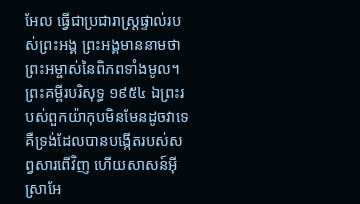អែល ធ្វើជាប្រជារាស្ត្រផ្ទាល់របស់ព្រះអង្គ ព្រះអង្គមាននាមថា ព្រះអម្ចាស់នៃពិភពទាំងមូល។ ព្រះគម្ពីរបរិសុទ្ធ ១៩៥៤ ឯព្រះរបស់ពួកយ៉ាកុបមិនមែនដូចវាទេ គឺទ្រង់ដែលបានបង្កើតរបស់សព្វសារពើវិញ ហើយសាសន៍អ៊ីស្រាអែ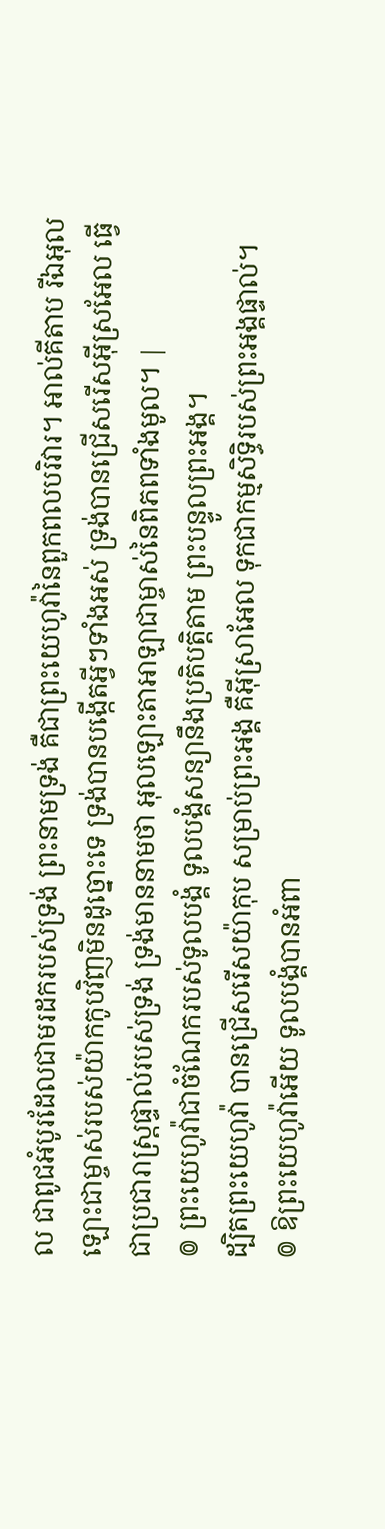ល ជាពូជអំបូរដែលជាមរដករបស់ទ្រង់ ព្រះនាមទ្រង់ គឺជាព្រះយេហូវ៉ានៃពួកពលបរិវារ។ អាល់គីតាប រីឯអុលឡោះជាម្ចាស់របស់យ៉ាកកូបវិញមិនដូច្នោះទេ ទ្រង់បានបង្កើតអ្វីៗទាំងអស់ ទ្រង់បានជ្រើសរើសអ៊ីស្រអែល ធ្វើជាប្រជារាស្ត្រផ្ទាល់របស់ទ្រង់ ទ្រង់មាននាមថា អុលឡោះតាអាឡាជាម្ចាស់នៃពិភពទាំងមូល។ |
៙ ព្រះយេហូវ៉ាជាចំណែករបស់ទូលបង្គំ ទូលបង្គំសន្យានឹងប្រតិបត្តិតាម ព្រះបន្ទូលព្រះអង្គ។
ដ្បិតព្រះយេហូវ៉ា បានជ្រើសរើសយ៉ាកុប សម្រាប់ព្រះអង្គ គឺអ៊ីស្រាអែល ទុកជាកម្មសិទ្ធិរបស់ព្រះអង្គផ្ទាល់។
៙ ឱព្រះយេហូវ៉ាអើយ ទូលបង្គំបានអំពា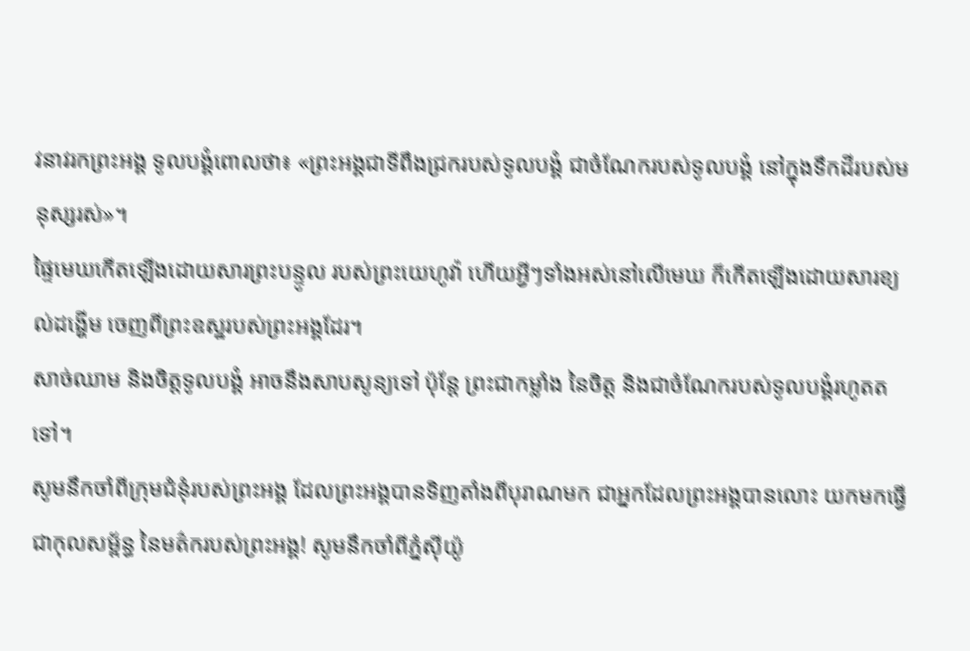វនាវរកព្រះអង្គ ទូលបង្គំពោលថា៖ «ព្រះអង្គជាទីពឹងជ្រករបស់ទូលបង្គំ ជាចំណែករបស់ទូលបង្គំ នៅក្នុងទឹកដីរបស់មនុស្សរស់»។
ផ្ទៃមេឃកើតឡើងដោយសារព្រះបន្ទូល របស់ព្រះយេហូវ៉ា ហើយអ្វីៗទាំងអស់នៅលើមេឃ ក៏កើតឡើងដោយសារខ្យល់ដង្ហើម ចេញពីព្រះឧស្ឋរបស់ព្រះអង្គដែរ។
សាច់ឈាម និងចិត្តទូលបង្គំ អាចនឹងសាបសូន្យទៅ ប៉ុន្តែ ព្រះជាកម្លាំង នៃចិត្ត និងជាចំណែករបស់ទូលបង្គំរហូតតទៅ។
សូមនឹកចាំពីក្រុមជំនុំរបស់ព្រះអង្គ ដែលព្រះអង្គបានទិញតាំងពីបុរាណមក ជាអ្នកដែលព្រះអង្គបានលោះ យកមកធ្វើជាកុលសម្ព័ន្ធ នៃមត៌ករបស់ព្រះអង្គ! សូមនឹកចាំពីភ្នំស៊ីយ៉ូ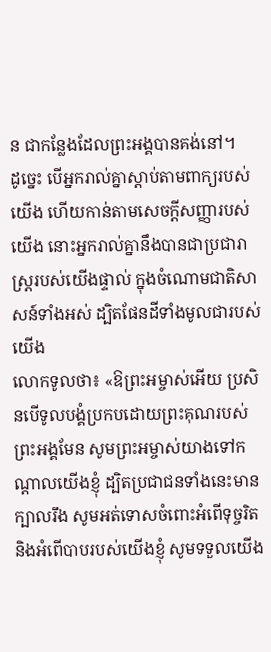ន ជាកន្លែងដែលព្រះអង្គបានគង់នៅ។
ដូច្នេះ បើអ្នករាល់គ្នាស្តាប់តាមពាក្យរបស់យើង ហើយកាន់តាមសេចក្ដីសញ្ញារបស់យើង នោះអ្នករាល់គ្នានឹងបានជាប្រជារាស្ត្ររបស់យើងផ្ទាល់ ក្នុងចំណោមជាតិសាសន៍ទាំងអស់ ដ្បិតផែនដីទាំងមូលជារបស់យើង
លោកទូលថា៖ «ឱព្រះអម្ចាស់អើយ ប្រសិនបើទូលបង្គំប្រកបដោយព្រះគុណរបស់ព្រះអង្គមែន សូមព្រះអម្ចាស់យាងទៅកណ្ដាលយើងខ្ញុំ ដ្បិតប្រជាជនទាំងនេះមានក្បាលរឹង សូមអត់ទោសចំពោះអំពើទុច្ចរិត និងអំពើបាបរបស់យើងខ្ញុំ សូមទទួលយើង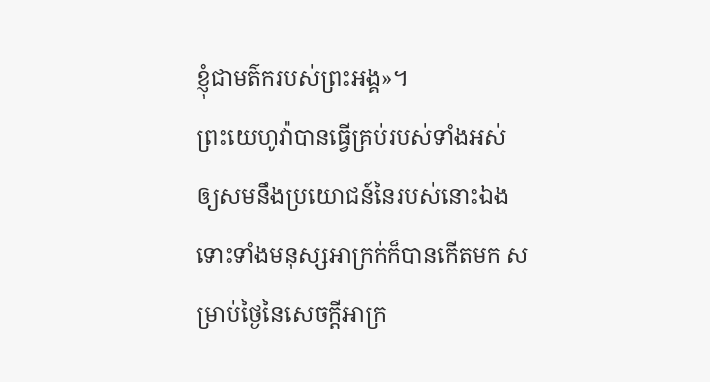ខ្ញុំជាមត៌ករបស់ព្រះអង្គ»។
ព្រះយេហូវ៉ាបានធ្វើគ្រប់របស់ទាំងអស់ ឲ្យសមនឹងប្រយោជន៍នៃរបស់នោះឯង ទោះទាំងមនុស្សអាក្រក់ក៏បានកើតមក សម្រាប់ថ្ងៃនៃសេចក្ដីអាក្រ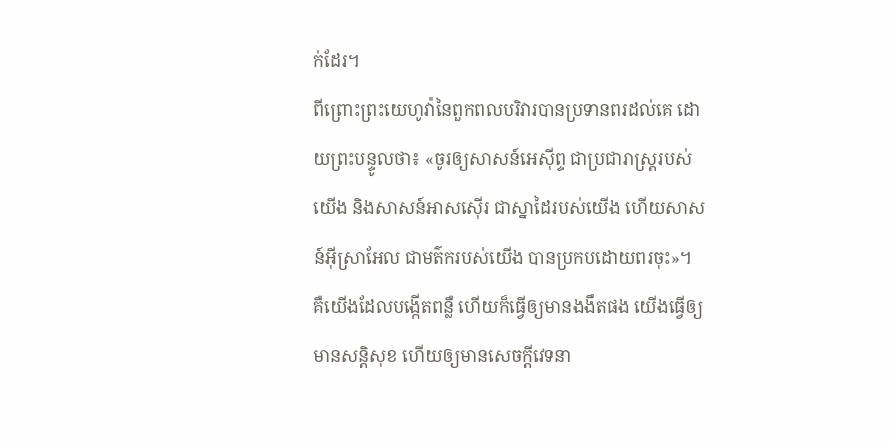ក់ដែរ។
ពីព្រោះព្រះយេហូវ៉ានៃពួកពលបរិវារបានប្រទានពរដល់គេ ដោយព្រះបន្ទូលថា៖ «ចូរឲ្យសាសន៍អេស៊ីព្ទ ជាប្រជារាស្ត្ររបស់យើង និងសាសន៍អាសស៊ើរ ជាស្នាដៃរបស់យើង ហើយសាសន៍អ៊ីស្រាអែល ជាមត៌ករបស់យើង បានប្រកបដោយពរចុះ»។
គឺយើងដែលបង្កើតពន្លឺ ហើយក៏ធ្វើឲ្យមានងងឹតផង យើងធ្វើឲ្យមានសន្តិសុខ ហើយឲ្យមានសេចក្ដីវេទនា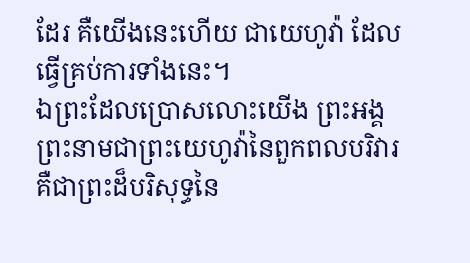ដែរ គឺយើងនេះហើយ ជាយេហូវ៉ា ដែលធ្វើគ្រប់ការទាំងនេះ។
ឯព្រះដែលប្រោសលោះយើង ព្រះអង្គព្រះនាមជាព្រះយេហូវ៉ានៃពួកពលបរិវារ គឺជាព្រះដ៏បរិសុទ្ធនៃ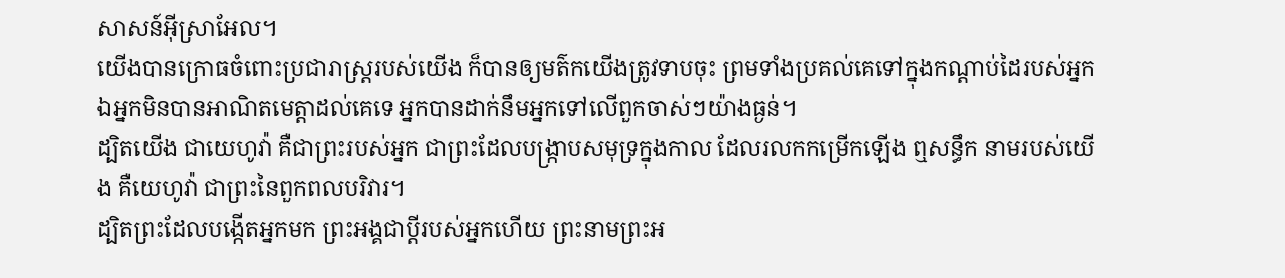សាសន៍អ៊ីស្រាអែល។
យើងបានក្រោធចំពោះប្រជារាស្ត្ររបស់យើង ក៏បានឲ្យមត៌កយើងត្រូវទាបចុះ ព្រមទាំងប្រគល់គេទៅក្នុងកណ្ដាប់ដៃរបស់អ្នក ឯអ្នកមិនបានអាណិតមេត្តាដល់គេទេ អ្នកបានដាក់នឹមអ្នកទៅលើពួកចាស់ៗយ៉ាងធ្ងន់។
ដ្បិតយើង ជាយេហូវ៉ា គឺជាព្រះរបស់អ្នក ជាព្រះដែលបង្ក្រាបសមុទ្រក្នុងកាល ដែលរលកកម្រើកឡើង ឮសន្ធឹក នាមរបស់យើង គឺយេហូវ៉ា ជាព្រះនៃពួកពលបរិវារ។
ដ្បិតព្រះដែលបង្កើតអ្នកមក ព្រះអង្គជាប្តីរបស់អ្នកហើយ ព្រះនាមព្រះអ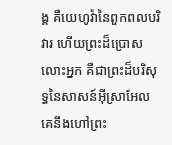ង្គ គឺយេហូវ៉ានៃពួកពលបរិវារ ហើយព្រះដ៏ប្រោសលោះអ្នក គឺជាព្រះដ៏បរិសុទ្ធនៃសាសន៍អ៊ីស្រាអែល គេនឹងហៅព្រះ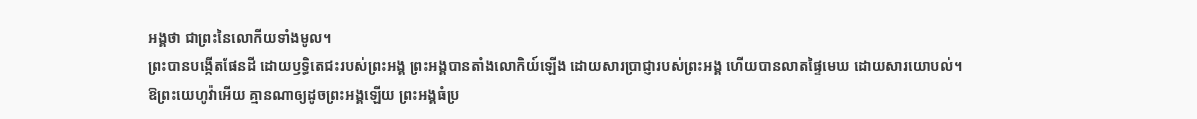អង្គថា ជាព្រះនៃលោកីយទាំងមូល។
ព្រះបានបង្កើតផែនដី ដោយឫទ្ធិតេជះរបស់ព្រះអង្គ ព្រះអង្គបានតាំងលោកិយ៍ឡើង ដោយសារប្រាជ្ញារបស់ព្រះអង្គ ហើយបានលាតផ្ទៃមេឃ ដោយសារយោបល់។
ឱព្រះយេហូវ៉ាអើយ គ្មានណាឲ្យដូចព្រះអង្គឡើយ ព្រះអង្គធំប្រ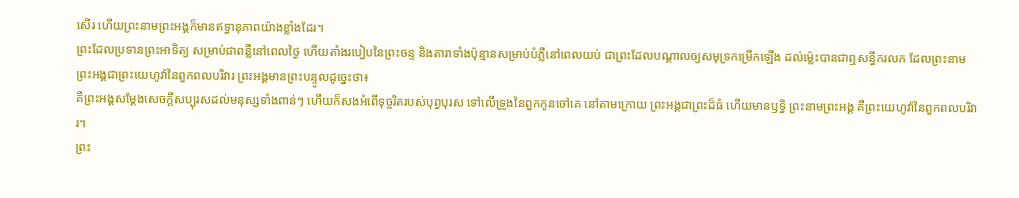សើរ ហើយព្រះនាមព្រះអង្គក៏មានឥទ្ធានុភាពយ៉ាងខ្លាំងដែរ។
ព្រះដែលប្រទានព្រះអាទិត្យ សម្រាប់ជាពន្លឺនៅពេលថ្ងៃ ហើយតាំងរបៀបនៃព្រះចន្ទ និងតារាទាំងប៉ុន្មានសម្រាប់បំភ្លឺនៅពេលយប់ ជាព្រះដែលបណ្ដាលឲ្យសមុទ្រកម្រើកឡើង ដល់ម៉្លេះបានជាឮសន្ធឹករលក ដែលព្រះនាមព្រះអង្គជាព្រះយេហូវ៉ានៃពួកពលបរិវារ ព្រះអង្គមានព្រះបន្ទូលដូច្នេះថា៖
គឺព្រះអង្គសម្ដែងសេចក្ដីសប្បុរសដល់មនុស្សទាំងពាន់ៗ ហើយក៏សងអំពើទុច្ចរិតរបស់បុព្វបុរស ទៅលើទ្រូងនៃពួកកូនចៅគេ នៅតាមក្រោយ ព្រះអង្គជាព្រះដ៏ធំ ហើយមានឫទ្ធិ ព្រះនាមព្រះអង្គ គឺព្រះយេហូវ៉ានៃពួកពលបរិវារ។
ព្រះ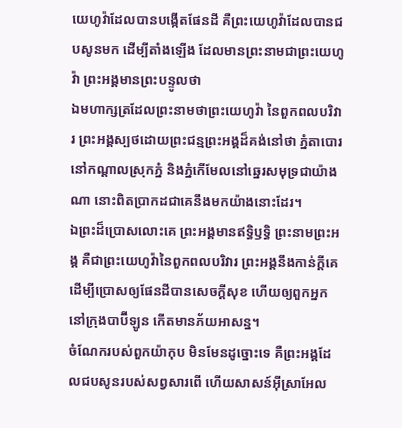យេហូវ៉ាដែលបានបង្កើតផែនដី គឺព្រះយេហូវ៉ាដែលបានជបសូនមក ដើម្បីតាំងឡើង ដែលមានព្រះនាមជាព្រះយេហូវ៉ា ព្រះអង្គមានព្រះបន្ទូលថា
ឯមហាក្សត្រដែលព្រះនាមថាព្រះយេហូវ៉ា នៃពួកពលបរិវារ ព្រះអង្គស្បថដោយព្រះជន្មព្រះអង្គដ៏គង់នៅថា ភ្នំតាបោរនៅកណ្ដាលស្រុកភ្នំ និងភ្នំកើមែលនៅឆ្នេរសមុទ្រជាយ៉ាងណា នោះពិតប្រាកដជាគេនឹងមកយ៉ាងនោះដែរ។
ឯព្រះដ៏ប្រោសលោះគេ ព្រះអង្គមានឥទ្ធិឫទ្ធិ ព្រះនាមព្រះអង្គ គឺជាព្រះយេហូវ៉ានៃពួកពលបរិវារ ព្រះអង្គនឹងកាន់ក្ដីគេ ដើម្បីប្រោសឲ្យផែនដីបានសេចក្ដីសុខ ហើយឲ្យពួកអ្នកនៅក្រុងបាប៊ីឡូន កើតមានភ័យអាសន្ន។
ចំណែករបស់ពួកយ៉ាកុប មិនមែនដូច្នោះទេ គឺព្រះអង្គដែលជបសូនរបស់សព្វសារពើ ហើយសាសន៍អ៊ីស្រាអែល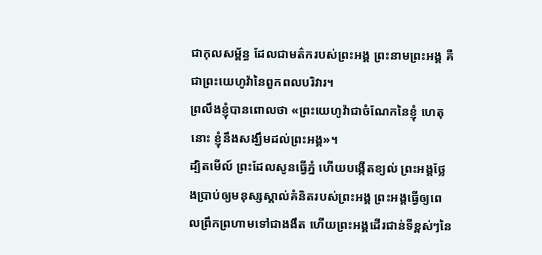ជាកុលសម្ព័ន្ធ ដែលជាមត៌ករបស់ព្រះអង្គ ព្រះនាមព្រះអង្គ គឺជាព្រះយេហូវ៉ានៃពួកពលបរិវារ។
ព្រលឹងខ្ញុំបានពោលថា «ព្រះយេហូវ៉ាជាចំណែកនៃខ្ញុំ ហេតុនោះ ខ្ញុំនឹងសង្ឃឹមដល់ព្រះអង្គ»។
ដ្បិតមើល៍ ព្រះដែលសូនធ្វើភ្នំ ហើយបង្កើតខ្យល់ ព្រះអង្គថ្លែងប្រាប់ឲ្យមនុស្សស្គាល់គំនិតរបស់ព្រះអង្គ ព្រះអង្គធ្វើឲ្យពេលព្រឹកព្រហាមទៅជាងងឹត ហើយព្រះអង្គដើរជាន់ទីខ្ពស់ៗនៃ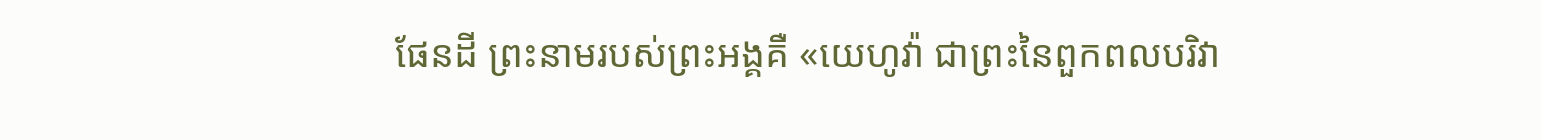ផែនដី ព្រះនាមរបស់ព្រះអង្គគឺ «យេហូវ៉ា ជាព្រះនៃពួកពលបរិវា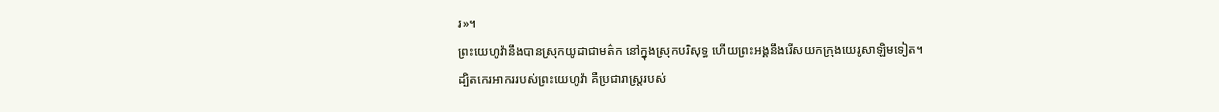រ»។
ព្រះយេហូវ៉ានឹងបានស្រុកយូដាជាមត៌ក នៅក្នុងស្រុកបរិសុទ្ធ ហើយព្រះអង្គនឹងរើសយកក្រុងយេរូសាឡិមទៀត។
ដ្បិតកេរអាកររបស់ព្រះយេហូវ៉ា គឺប្រជារាស្ត្ររបស់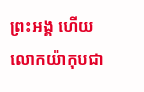ព្រះអង្គ ហើយលោកយ៉ាកុបជា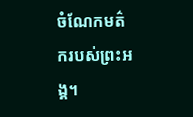ចំណែកមត៌ករបស់ព្រះអង្គ។